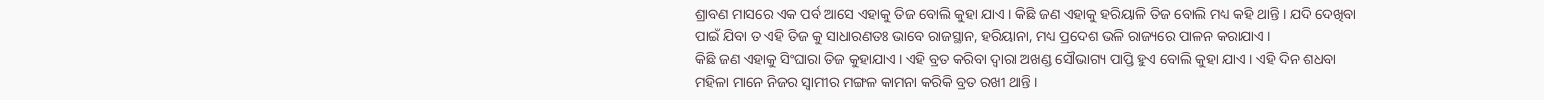ଶ୍ରାବଣ ମାସରେ ଏକ ପର୍ବ ଆସେ ଏହାକୁ ତିଜ ବୋଲି କୁହା ଯାଏ । କିଛି ଜଣ ଏହାକୁ ହରିୟାଳି ତିଜ ବୋଲି ମଧ୍ୟ କହି ଥାନ୍ତି । ଯଦି ଦେଖିବା ପାଇଁ ଯିବା ତ ଏହି ତିଜ କୁ ସାଧାରଣତଃ ଭାବେ ରାଜସ୍ଥାନ, ହରିୟାନା, ମଧ୍ୟ ପ୍ରଦେଶ ଭଳି ରାଜ୍ୟରେ ପାଳନ କରାଯାଏ ।
କିଛି ଜଣ ଏହାକୁ ସିଂଘାରା ତିଜ କୁହାଯାଏ । ଏହି ବ୍ରତ କରିବା ଦ୍ଵାରା ଅଖଣ୍ଡ ସୌଭାଗ୍ୟ ପାପ୍ତି ହୁଏ ବୋଲି କୁହା ଯାଏ । ଏହି ଦିନ ଶଧବା ମହିଳା ମାନେ ନିଜର ସ୍ବାମୀର ମଙ୍ଗଳ କାମନା କରିକି ବ୍ରତ ରଖୀ ଥାନ୍ତି ।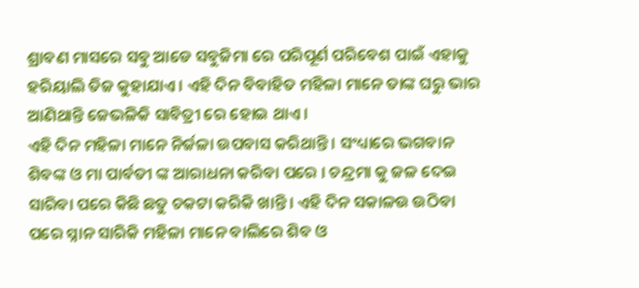ଶ୍ରାବଣ ମାସରେ ସବୁ ଆଡେ ସବୁଜିମା ରେ ପରିପୂର୍ଣ ପରିବେଶ ପାଇଁ ଏହାକୁ ହରିୟାଲି ତିଜ କୁହାଯାଏ । ଏହି ଦିନ ବିବାହିତ ମହିଳା ମାନେ ତାଙ୍କ ଘରୁ ଭାର ଆଣିଥାନ୍ତି ଜେଭଳିକି ସାବିତ୍ରୀ ରେ ହୋଇ ଥାଏ ।
ଏହି ଦିନ ମହିଳା ମାନେ ନିର୍ଜଳା ଉପବାସ କରିଥାନ୍ତି । ସଂଧ୍ୟାରେ ଭଗବାନ ଶିବଙ୍କ ଓ ମା ପାର୍ବତୀ ଙ୍କ ଆରାଧନା କରିବା ପରେ । ଚନ୍ଦ୍ରମା କୁ ଜଳ ଦେଇ ସାରିବା ପରେ କିଛି ଛତୁ ଚକଟା କରିକି ଖାନ୍ତି । ଏହି ଦିନ ସକାଳଉ ଉଠିବା ପରେ ସ୍ନାନ ସାରିକି ମହିଳା ମାନେ ବାଲିରେ ଶିବ ଓ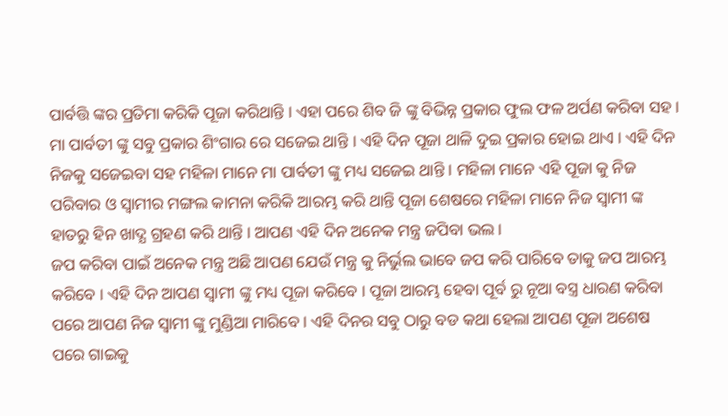ପାର୍ବତ୍ତି ଙ୍କର ପ୍ରତିମା କରିକି ପୂଜା କରିଥାନ୍ତି । ଏହା ପରେ ଶିବ ଜି ଙ୍କୁ ବିଭିନ୍ନ ପ୍ରକାର ଫୁଲ ଫଳ ଅର୍ପଣ କରିବା ସହ ।
ମା ପାର୍ବତୀ ଙ୍କୁ ସବୁ ପ୍ରକାର ଶିଂଗାର ରେ ସଜେଇ ଥାନ୍ତି । ଏହି ଦିନ ପୂଜା ଥାଳି ଦୁଇ ପ୍ରକାର ହୋଇ ଥାଏ । ଏହି ଦିନ ନିଜକୁ ସଜେଇବା ସହ ମହିଳା ମାନେ ମା ପାର୍ବତୀ ଙ୍କୁ ମଧ୍ୟ ସଜେଇ ଥାନ୍ତି । ମହିଳା ମାନେ ଏହି ପୂଜା କୁ ନିଜ ପରିବାର ଓ ସ୍ବାମୀର ମଙ୍ଗଲ କାମନା କରିକି ଆରମ୍ଭ କରି ଥାନ୍ତି ପୂଜା ଶେଷରେ ମହିଳା ମାନେ ନିଜ ସ୍ଵାମୀ ଙ୍କ ହାତରୁ ହିନ ଖାଦ୍ଯ ଗ୍ରହଣ କରି ଥାନ୍ତି । ଆପଣ ଏହି ଦିନ ଅନେକ ମନ୍ତ୍ର ଜପିବା ଭଲ ।
ଜପ କରିବା ପାଇଁ ଅନେକ ମନ୍ତ୍ର ଅଛି ଆପଣ ଯେଉଁ ମନ୍ତ୍ର କୁ ନିର୍ଭୁଲ ଭାବେ ଜପ କରି ପାରିବେ ତାକୁ ଜପ ଆରମ୍ଭ କରିବେ । ଏହି ଦିନ ଆପଣ ସ୍ଵାମୀ ଙ୍କୁ ମଧ୍ୟ ପୂଜା କରିବେ । ପୂଜା ଆରମ୍ଭ ହେବା ପୂର୍ବ ରୁ ନୂଆ ବସ୍ତ୍ର ଧାରଣ କରିବା ପରେ ଆପଣ ନିଜ ସ୍ଵାମୀ ଙ୍କୁ ମୁଣ୍ଡିଆ ମାରିବେ । ଏହି ଦିନର ସବୁ ଠାରୁ ବଡ କଥା ହେଲା ଆପଣ ପୂଜା ଅଶେଷ ପରେ ଗାଇକୁ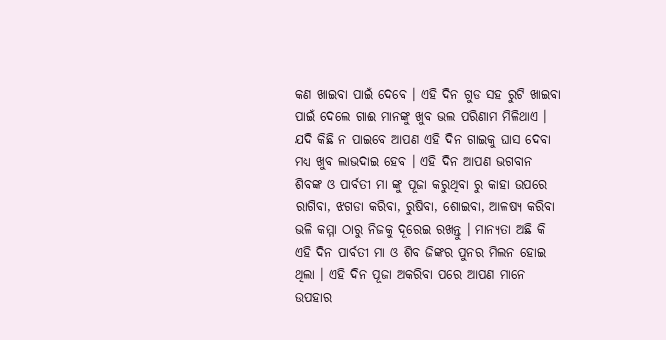କଣ ଖାଇବା ପାଇଁ ଦେବେ । ଏହି ଦିନ ଗୁଡ ସହ ରୁଟି ଖାଇବା ପାଇଁ ଦେଲେ ଗାଈ ମାନଙ୍କୁ ଖୁବ ଭଲ ପରିଣାମ ମିଳିଥାଏ ।
ଯଦି କିଛି ନ ପାଇବେ ଆପଣ ଏହି ଦିନ ଗାଇକୁ ଘାସ ଦେବା ମଧ୍ୟ ଖୁବ ଲାଭଦାଇ ହେବ । ଏହି ଦିନ ଆପଣ ଭଗବାନ ଶିବଙ୍କ ଓ ପାର୍ବତୀ ମା ଙ୍କୁ ପୂଜା କରୁଥିବା ରୁ କାହା ଉପରେ ରାଗିବା, ଝଗଡା କରିବା, ରୁଷିବା, ଶୋଇବା, ଆଳଷ୍ୟ କରିବା ଭଳି କମ୍ମା ଠାରୁ ନିଜକୁ ଦୂରେଇ ରଖନ୍ତୁ । ମାନ୍ୟତା ଅଛି କି ଏହି ଦିନ ପାର୍ବତୀ ମା ଓ ଶିବ ଜିଙ୍କର ପୁନର ମିଲନ ହୋଇ ଥିଲା । ଏହି ଦିନ ପୂଜା ଅକରିବା ପରେ ଆପଣ ମାନେ ଉପହାର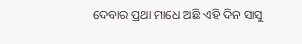ଦେବାର ପ୍ରଥା ମାଧେ ଅଛି ଏହି ଦିନ ସାସୁ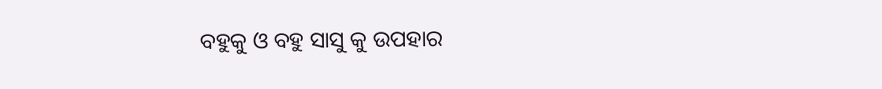ବହୁକୁ ଓ ବହୁ ସାସୁ କୁ ଉପହାର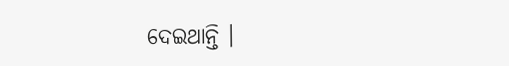ଦେଇଥାନ୍ତି ।